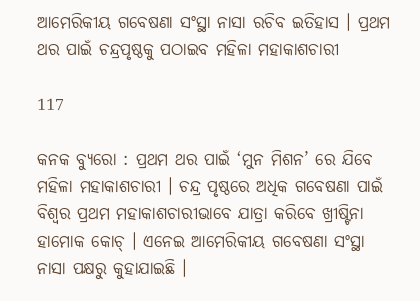ଆମେରିକୀୟ ଗବେଷଣା ସଂସ୍ଥା ନାସା ରଚିବ ଇତିହାସ । ପ୍ରଥମ ଥର ପାଇଁ ଚନ୍ଦ୍ରପୃଷ୍ଠକୁ ପଠାଇବ ମହିଳା ମହାକାଶଚାରୀ

117

କନକ ବ୍ୟୁରୋ : ପ୍ରଥମ ଥର ପାଇଁ ‘ମୁନ ମିଶନ’ ରେ ଯିବେ ମହିଳା ମହାକାଶଚାରୀ । ଚନ୍ଦ୍ର ପୃଷ୍ଠରେ ଅଧିକ ଗବେଷଣା ପାଇଁ ବିଶ୍ୱର ପ୍ରଥମ ମହାକାଶଚାରୀଭାବେ ଯାତ୍ରା କରିବେ ଖ୍ରୀଷ୍ଟିନା ହାମୋକ କୋଚ୍ । ଏନେଇ ଆମେରିକୀୟ ଗବେଷଣା ସଂସ୍ଥା ନାସା ପକ୍ଷରୁ କୁହାଯାଇଛି ।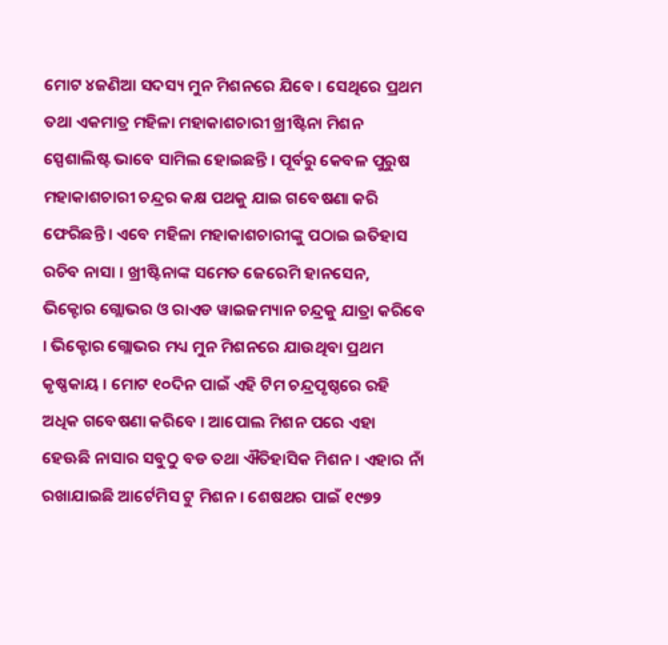ମୋଟ ୪ଜଣିଆ ସଦସ୍ୟ ମୁନ ମିଶନରେ ଯିବେ । ସେଥିରେ ପ୍ରଥମ ତଥା ଏକମାତ୍ର ମହିଳା ମହାକାଶଚାରୀ ଖ୍ରୀଷ୍ଟିନା ମିଶନ ସ୍ପେଶାଲିଷ୍ଟ ଭାବେ ସାମିଲ ହୋଇଛନ୍ତି । ପୂର୍ବରୁ କେବଳ ପୁରୁଷ ମହାକାଶଚାରୀ ଚନ୍ଦ୍ରର କକ୍ଷ ପଥକୁ ଯାଇ ଗବେଷଣା କରି ଫେରିଛନ୍ତି । ଏବେ ମହିଳା ମହାକାଶଚାରୀଙ୍କୁ ପଠାଇ ଇତିହାସ ରଚିବ ନାସା । ଖ୍ରୀଷ୍ଟିନାଙ୍କ ସମେତ ଜେରେମି ହାନସେନ, ଭିକ୍ଟୋର ଗ୍ଲୋଭର ଓ ରାଏଡ ୱାଇଜମ୍ୟାନ ଚନ୍ଦ୍ରକୁ ଯାତ୍ରା କରିବେ । ଭିକ୍ଟୋର ଗ୍ଲୋଭର ମଧ୍ୟ ମୁନ ମିଶନରେ ଯାଉଥିବା ପ୍ରଥମ କୃଷ୍ଣକାୟ । ମୋଟ ୧୦ଦିନ ପାଇଁ ଏହି ଟିମ ଚନ୍ଦ୍ରପୃଷ୍ଠରେ ରହି ଅଧିକ ଗବେଷଣା କରିବେ । ଆପୋଲ ମିଶନ ପରେ ଏହା ହେଊଛି ନାସାର ସବୁଠୁ ବଡ ତଥା ଐତିହାସିକ ମିଶନ । ଏହାର ନାଁ ରଖାଯାଇଛି ଆର୍ଟେମିସ ଟୁ ମିଶନ । ଶେଷଥର ପାଇଁ ୧୯୭୨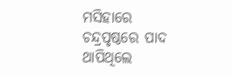ମସିହାରେ ଚନ୍ଦ୍ରପୃଷ୍ଠରେ ପାଦ ଥାପିଥିଲେ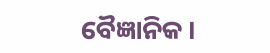ବୈଜ୍ଞାନିକ ।